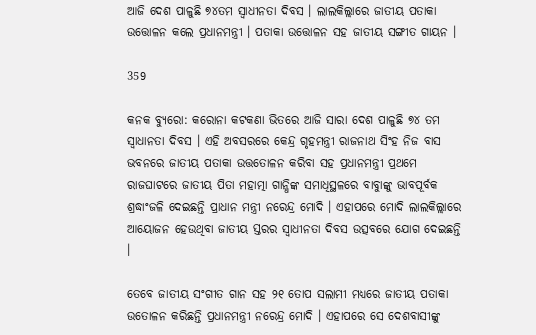ଆଜି ଦେଶ ପାଳୁଛି ୭୪ତମ ସ୍ୱାଧୀନତା ଦିବସ । ଲାଲକିଲ୍ଲାରେ ଜାତୀୟ ପତାକା ଉତ୍ତୋଳନ କଲେ ପ୍ରଧାନମନ୍ତ୍ରୀ । ପତାକା ଉତ୍ତୋଳନ ସହ ଜାତୀୟ ସଙ୍ଗୀତ ଗାୟନ ।

359

କନକ ବ୍ୟୁରୋ: କରୋନା କଟକଣା ଭିତରେ ଆଜି ସାରା ଦେଶ ପାଳୁଛି ୭୪ ତମ ସ୍ୱାଧାନତା ଦିବସ । ଏହି ଅବସରରେ କେନ୍ଦ୍ର ଗୃହମନ୍ତ୍ରୀ ରାଜନାଥ ସିଂହ ନିଜ ବାସ ଭବନରେ ଜାତୀୟ ପତାକା ଉତ୍ତତୋଳନ କରିବା ସହ ପ୍ରଧାନମନ୍ତ୍ରୀ ପ୍ରଥମେ ରାଜଘାଟରେ ଜାତୀୟ ପିତା ମହାତ୍ମା ଗାନ୍ଧିଙ୍କ ସମାଧିସ୍ଥଳରେ ବାବାୁଙ୍କୁ ଭାବପୂର୍ବକ ଶ୍ରଦ୍ଧାଂଜଳି ଦେଇଛନ୍ତି ପ୍ରାଧାନ ମନ୍ତ୍ରୀ ନରେନ୍ଦ୍ର ମୋଦି । ଏହାପରେ ମୋଦି ଲାଲକିଲ୍ଲାରେ ଆୟୋଜନ ହେଉଥିବା ଜାତୀୟ ସ୍ତରର ସ୍ୱାଧୀନତା ଦିବସ ଉତ୍ସବରେ ଯୋଗ ଦେଇଛନ୍ତି ।

ତେବେ ଜାତୀୟ ସଂଗୀତ ଗାନ ସହ ୨୧ ତୋପ ସଲାମୀ ମଧ୍ୟରେ ଜାତୀୟ ପତାକା ଉତୋଳନ କରିଛନ୍ତି ପ୍ରଧାନମନ୍ତ୍ରୀ ନରେନ୍ଦ୍ର ମୋଦି । ଏହାପରେ ସେ ଦେଶବାସୀଙ୍କୁ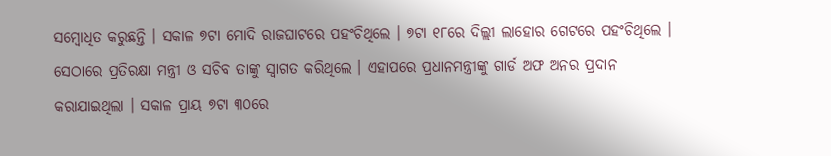ସମ୍ବୋଧିତ କରୁଛନ୍ତି । ସକାଳ ୭ଟା ମୋଦି ରାଜଘାଟରେ ପହଂଚିଥିଲେ । ୭ଟା ୧୮ରେ ଦିଲ୍ଲୀ ଲାହୋର ଗେଟରେ ପହଂଚିଥିଲେ । ସେଠାରେ ପ୍ରତିରକ୍ଷା ମନ୍ତ୍ରୀ ଓ ସଚିବ ତାଙ୍କୁ ସ୍ୱାଗତ କରିଥିଲେ । ଏହାପରେ ପ୍ରଧାନମନ୍ତ୍ରୀଙ୍କୁ ଗାର୍ଡ ଅଫ ଅନର ପ୍ରଦାନ କରାଯାଇଥିଲା । ସକାଳ ପ୍ରାୟ ୭ଟା ୩୦ରେ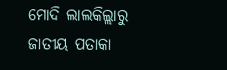ମୋଦି ଲାଲକିଲ୍ଲାରୁ ଜାତୀୟ ପତାକା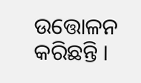ଉତ୍ତୋଳନ କରିଛନ୍ତି ।